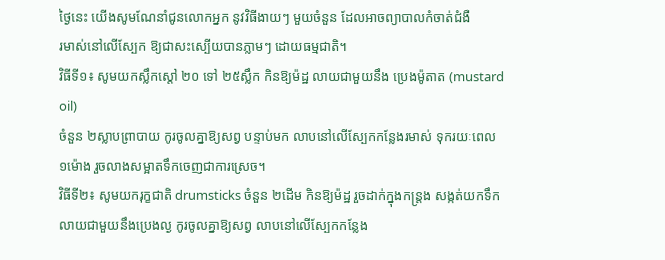ថ្ងៃនេះ យើងសូមណែនាំជូនលោកអ្នក នូវវិធីងាយៗ មួយចំនួន ដែលអាចព្យាបាលកំចាត់ជំងឺ
រមាស់នៅលើស្បែក ឱ្យជាសះស្បើយបានភ្លាមៗ ដោយធម្មជាតិ។
វិធីទី១៖ សូមយកស្លឹកស្តៅ ២០ ទៅ ២៥ស្លឹក កិនឱ្យម៉ដ្ឋ លាយជាមួយនឹង ប្រេងម៉ូតាត (mustard oil)
ចំនួន ២ស្លាបព្រាបាយ កូរចូលគ្នាឱ្យសព្វ បន្ទាប់មក លាបនៅលើស្បែកកន្លែងរមាស់ ទុករយៈពេល
១ម៉ោង រួចលាងសម្អាតទឹកចេញជាការស្រេច។
វិធីទី២៖ សូមយករុក្ខជាតិ drumsticks ចំនួន ២ដើម កិនឱ្យម៉ដ្ឋ រួចដាក់ក្នុងកន្រ្តង សង្កត់យកទឹក
លាយជាមួយនឹងប្រេងល្ង កូរចូលគ្នាឱ្យសព្វ លាបនៅលើស្បែកកន្លែង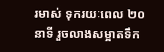រមាស់ ទុករយៈពេល ២០
នាទី រួចលាងសម្អាតទឹក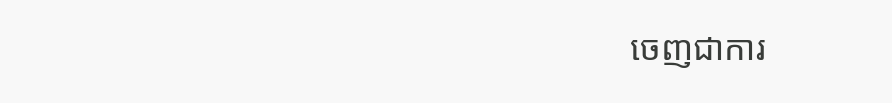ចេញជាការ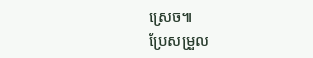ស្រេច៕
ប្រែសម្រួល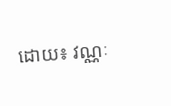ដោយ៖ វណ្ណៈ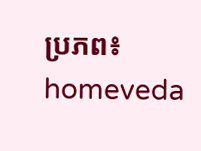ប្រភព៖ homeveda